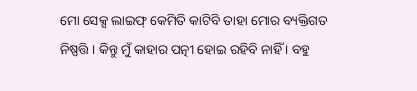ମୋ ସେକ୍ସ ଲାଇଫ୍ କେମିତି କାଟିବି ତାହା ମୋର ବ୍ୟକ୍ତିଗତ ନିଷ୍ପତ୍ତି । କିନ୍ତୁ ମୁଁ କାହାର ପତ୍ନୀ ହୋଇ ରହିବି ନାହିଁ । ବହୁ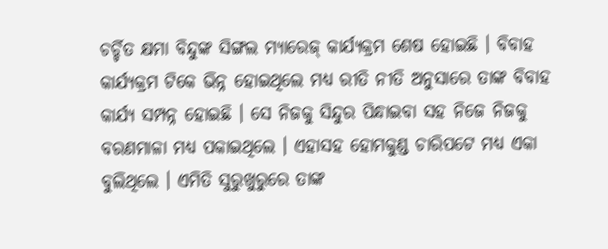ଚର୍ଚ୍ଚିତ କ୍ଷମା ବିନ୍ଦୁଙ୍କ ସିଙ୍ଗଲ ମ୍ୟାରେଜ୍ କାର୍ଯ୍ୟକ୍ରମ ଶେଷ ହୋଇଛି । ବିବାହ କାର୍ଯ୍ୟକ୍ରମ ଟିକେ ଭିନ୍ନ ହୋଇଥିଲେ ମଧ୍ୟ ରୀତି ନୀତି ଅନୁସାରେ ତାଙ୍କ ବିବାହ କାର୍ଯ୍ୟ ସମ୍ପନ୍ନ ହୋଇଛି । ସେ ନିଜକୁ ସିନ୍ଦୁର ପିନ୍ଧାଇବା ସହ ନିଜେ ନିଜକୁ ବରଣମାଳା ମଧ୍ୟ ପକାଇଥିଲେ । ଏହାସହ ହୋମକୁଣ୍ଡ ଚାରିପଟେ ମଧ୍ୟ ଏକା ବୁଲିଥିଲେ । ଏମିତି ସୁରୁଖୁରୁରେ ତାଙ୍କ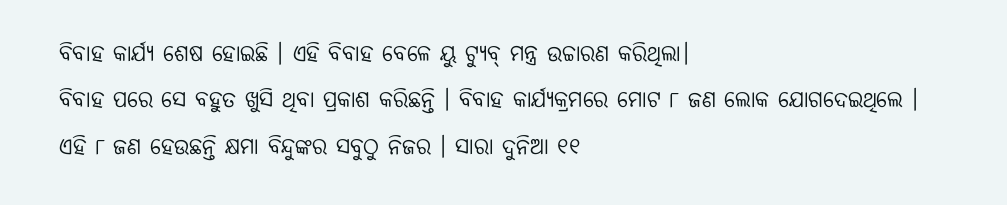ବିବାହ କାର୍ଯ୍ୟ ଶେଷ ହୋଇଛି । ଏହି ବିବାହ ବେଳେ ୟୁ ଟ୍ୟୁବ୍ ମନ୍ତ୍ର ଉଚ୍ଚାରଣ କରିଥିଲା।
ବିବାହ ପରେ ସେ ବହୁତ ଖୁସି ଥିବା ପ୍ରକାଶ କରିଛନ୍ତି । ବିବାହ କାର୍ଯ୍ୟକ୍ରମରେ ମୋଟ ୮ ଜଣ ଲୋକ ଯୋଗଦେଇଥିଲେ । ଏହି ୮ ଜଣ ହେଉଛନ୍ତି କ୍ଷମା ବିନ୍ଦୁଙ୍କର ସବୁଠୁ ନିଜର । ସାରା ଦୁନିଆ ୧୧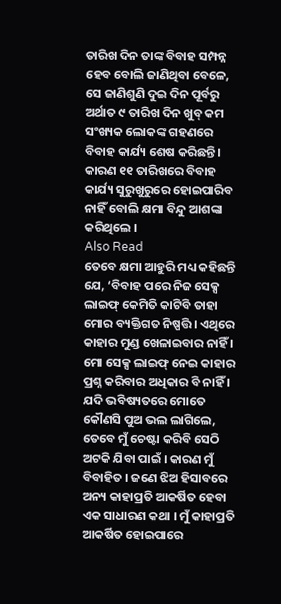ତାରିଖ ଦିନ ତାଙ୍କ ବିବାହ ସମ୍ପନ୍ନ ହେବ ବୋଲି ଜାଣିଥିବା ବେଳେ, ସେ ଜାଣିଶୁଣି ଦୁଇ ଦିନ ପୂର୍ବରୁ ଅର୍ଥାତ ୯ ତାରିଖ ଦିନ ଖୁବ୍ କମ ସଂଖ୍ୟକ ଲୋକଙ୍କ ଗହଣରେ ବିବାହ କାର୍ଯ୍ୟ ଶେଷ କରିଛନ୍ତି । କାରଣ ୧୧ ତାରିଖରେ ବିବାହ କାର୍ଯ୍ୟ ସୁରୁଖୁରୁରେ ହୋଇପାରିବ ନାହିଁ ବୋଲି କ୍ଷମା ବିନ୍ଦୁ ଆଶଙ୍କା କରିଥିଲେ ।
Also Read
ତେବେ କ୍ଷମା ଆହୁରି ମଧ୍ୟ କହିଛନ୍ତି ଯେ, ‘ବିବାହ ପରେ ନିଜ ସେକ୍ସ ଲାଇଫ୍ କେମିତି କାଟିବି ତାହା ମୋର ବ୍ୟକ୍ତିଗତ ନିଷ୍ପତ୍ତି । ଏଥିରେ କାହାର ମୁଣ୍ଡ ଖେଳାଇବାର ନାହିଁ । ମୋ ସେକ୍ସ ଲାଇଫ୍ ନେଇ କାହାର ପ୍ରଶ୍ନ କରିବାର ଅଧିକାର ବି ନାହିଁ । ଯଦି ଭବିଷ୍ୟତରେ ମୋତେ କୌଣସି ପୁଅ ଭଲ ଲାଗିଲେ, ତେବେ ମୁଁ ଚେଷ୍ଟା କରିବି ସେଠି ଅଟକି ଯିବା ପାଇଁ । କାରଣ ମୁଁ ବିବାହିତ । ଜଣେ ଝିଅ ହିସାବରେ ଅନ୍ୟ କାହାପ୍ରତି ଆକର୍ଷିତ ହେବା ଏକ ସାଧାରଣ କଥା । ମୁଁ କାହାପ୍ରତି ଆକର୍ଷିତ ହୋଇପାରେ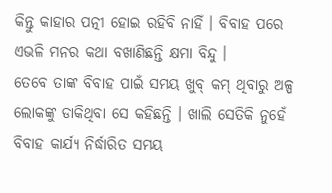କିନ୍ତୁ କାହାର ପତ୍ନୀ ହୋଇ ରହିବି ନାହିଁ । ବିବାହ ପରେ ଏଭଳି ମନର କଥା ବଖାଣିଛନ୍ତି କ୍ଷମା ବିନ୍ଦୁ ।
ତେବେ ତାଙ୍କ ବିବାହ ପାଇଁ ସମୟ ଖୁବ୍ କମ୍ ଥିବାରୁ ଅଳ୍ପ ଲୋକଙ୍କୁ ଡାକିଥିବା ସେ କହିଛନ୍ତି । ଖାଲି ସେତିକି ନୁହେଁ ବିବାହ କାର୍ଯ୍ୟ ନିର୍ଦ୍ଧାରିତ ସମୟ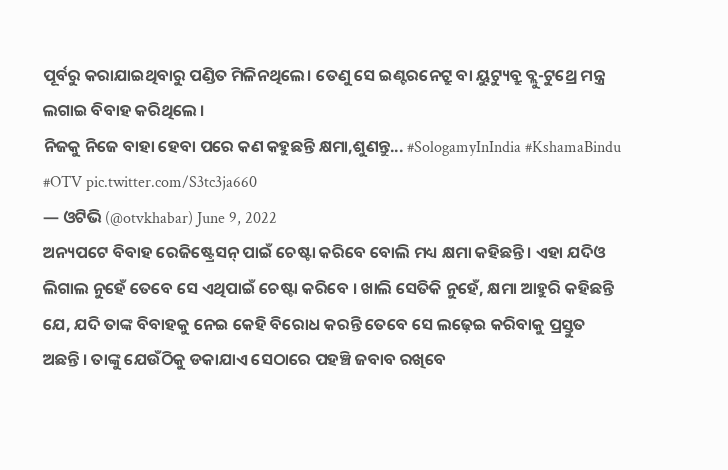ପୂର୍ବରୁ କରାଯାଇଥିବାରୁ ପଣ୍ଡିତ ମିଳିନଥିଲେ। ତେଣୁ ସେ ଇଣ୍ଟରନେଟ୍ରୁ ବା ୟୁଟ୍ୟୁବ୍ରୁ ବ୍ଲୁ-ଟୁଥ୍ରେ ମନ୍ତ୍ର ଲଗାଇ ବିବାହ କରିଥିଲେ ।
ନିଜକୁ ନିଜେ ବାହା ହେବା ପରେ କଣ କହୁଛନ୍ତି କ୍ଷମା,ଶୁଣନ୍ତୁ... #SologamyInIndia #KshamaBindu #OTV pic.twitter.com/S3tc3ja660
— ଓଟିଭି (@otvkhabar) June 9, 2022
ଅନ୍ୟପଟେ ବିବାହ ରେଜିଷ୍ଟ୍ରେସନ୍ ପାଇଁ ଚେଷ୍ଟା କରିବେ ବୋଲି ମଧ୍ୟ କ୍ଷମା କହିଛନ୍ତି । ଏହା ଯଦିଓ ଲିଗାଲ ନୁହେଁ ତେବେ ସେ ଏଥିପାଇଁ ଚେଷ୍ଟା କରିବେ । ଖାଲି ସେତିକି ନୁହେଁ, କ୍ଷମା ଆହୁରି କହିଛନ୍ତି ଯେ, ଯଦି ତାଙ୍କ ବିବାହକୁ ନେଇ କେହି ବିରୋଧ କରନ୍ତି ତେବେ ସେ ଲଢ଼େଇ କରିବାକୁ ପ୍ରସ୍ତୁତ ଅଛନ୍ତି । ତାଙ୍କୁ ଯେଉଁଠିକୁ ଡକାଯାଏ ସେଠାରେ ପହଞ୍ଚି ଜବାବ ରଖିବେ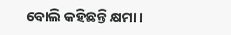ବୋଲି କହିଛନ୍ତି କ୍ଷମା ।